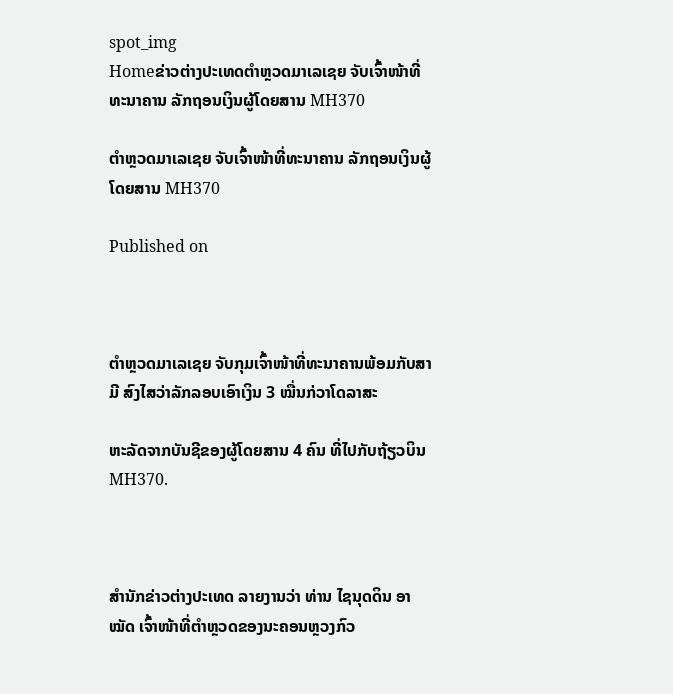spot_img
Homeຂ່າວຕ່າງປະເທດຕຳຫຼວດມາເລເຊຍ ຈັບເຈົ້າໜ້າທີ່ທະນາຄານ ລັກຖອນເງິນຜູ້ໂດຍສານ MH370

ຕຳຫຼວດມາເລເຊຍ ຈັບເຈົ້າໜ້າທີ່ທະນາຄານ ລັກຖອນເງິນຜູ້ໂດຍສານ MH370

Published on



ຕຳຫຼວດມາເລເຊຍ ຈັບກຸມເຈົ້າໜ້າທີ່ທະນາຄານພ້ອມກັບສາມີ ສົງໄສວ່າລັກລອບເອົາເງິນ 3 ໝື່ນກ່ວາໂດລາສະ

ຫະລັດຈາກບັນຊີຂອງຜູ້ໂດຍສານ 4 ຄົນ ທີ່ໄປກັບຖ້ຽວບິນ MH370.



ສຳນັກຂ່າວຕ່າງປະເທດ ລາຍງານວ່າ ທ່ານ ໄຊນຸດດິນ ອາໝັດ ເຈົ້າໜ້າທີ່ຕຳຫຼວດຂອງນະຄອນຫຼວງກົວ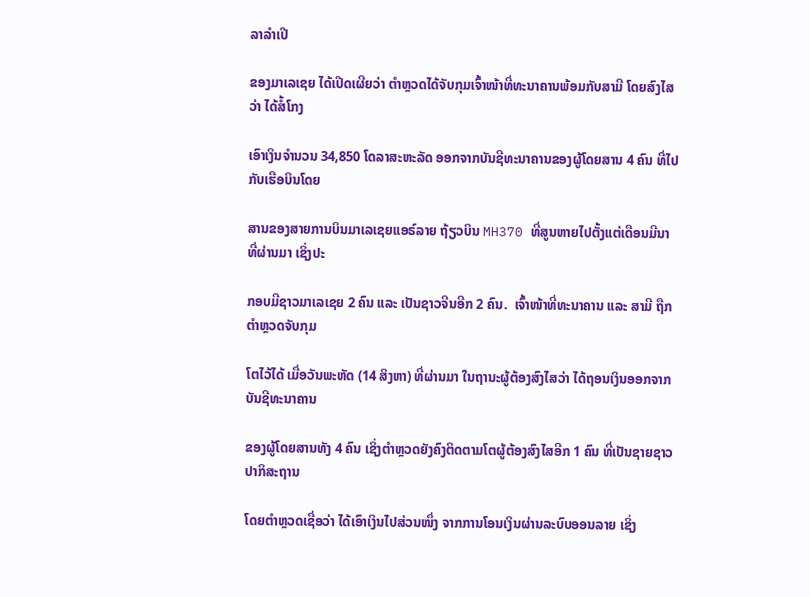ລາລຳເປີ

ຂອງມາເລເຊຍ ໄດ້ເປີດເຜີຍວ່າ ຕຳຫຼວດໄດ້ຈັບກຸມເຈົ້າໜ້າທີ່ທະນາຄານພ້ອມກັບສາມີ ໂດຍສົງໄສວ່າ ໄດ້ສໍ້ໂກງ

ເອົາເງິນຈຳນວນ 34,850 ໂດລາສະຫະລັດ ອອກຈາກບັນຊີທະນາຄານຂອງຜູ້ໂດຍສານ 4 ຄົນ ທີ່ໄປກັບເຮືອບິນໂດຍ

ສານຂອງສາຍການບິນມາເລເຊຍແອຣ໌ລາຍ ຖ້ຽວບິນ MH370 ທີ່ສູນຫາຍໄປຕັ້ງແຕ່ເດືອນມີນາທີ່ຜ່ານມາ ເຊິ່ງປະ

ກອບມີຊາວມາເລເຊຍ 2 ຄົນ ແລະ ເປັນຊາວຈີນອີກ 2 ຄົນ.  ເຈົ້າໜ້າທີ່ທະນາຄານ ແລະ ສາມີ ຖືກຕຳຫຼວດຈັບກຸມ

ໂຕໄວ້ໄດ້ ເມື່ອວັນພະຫັດ (14 ສິງຫາ) ທີ່ຜ່ານມາ ໃນຖານະຜູ້ຕ້ອງສົງໄສວ່າ ໄດ້ຖອນເງິນອອກຈາກບັນຊີທະນາຄານ

ຂອງຜູ້ໂດຍສານທັງ 4 ຄົນ ເຊິ່ງຕຳຫຼວດຍັງຄົງຕິດຕາມໂຕຜູ້ຕ້ອງສົງໄສອີກ 1 ຄົນ ທີ່ເປັນຊາຍຊາວປາກິສະຖານ

ໂດຍຕຳຫຼວດເຊື່ອວ່າ ໄດ້ເອົາເງິນໄປສ່ວນໜຶ່ງ ຈາກການໂອນເງິນຜ່ານລະບົບອອນລາຍ ເຊິ່ງ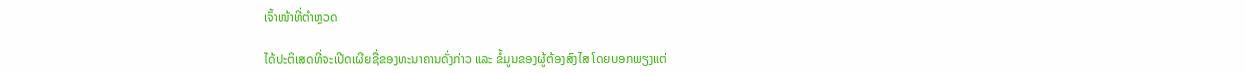ເຈົ້າໜ້າທີ່ຕຳຫຼວດ

ໄດ້ປະຕິເສດທີ່ຈະເປີດເຜີຍຊື່ຂອງທະນາຄານດັ່ງກ່າວ ແລະ ຂໍ້ມູນຂອງຜູ້ຕ້ອງສົງໄສ ໂດຍບອກພຽງແຕ່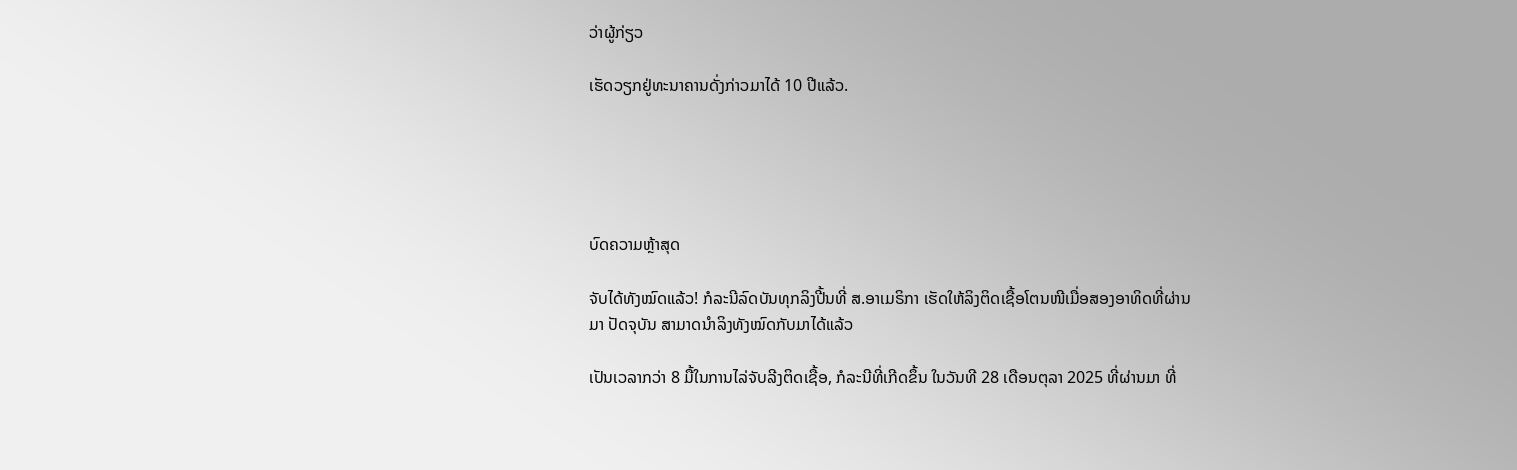ວ່າຜູ້ກ່ຽວ

ເຮັດວຽກຢູ່ທະນາຄານດັ່ງກ່າວມາໄດ້ 10 ປີແລ້ວ.





ບົດຄວາມຫຼ້າສຸດ

ຈັບໄດ້ທັງໝົດແລ້ວ! ກໍລະນີລົດບັນທຸກລິງປີ້ນທີ່ ສ.ອາເມຣິກາ ເຮັດໃຫ້ລິງຕິດເຊື້ອໂຕນໜີເມື່ອສອງອາທິດທີ່ຜ່ານມາ ປັດຈຸບັນ ສາມາດນຳລິງທັງໝົດກັບມາໄດ້ແລ້ວ

ເປັນເວລາກວ່າ 8 ມື້ໃນການໄລ່ຈັບລີງຕິດເຊື້ອ, ກໍລະນີທີ່ເກີດຂຶ້ນ ໃນວັນທີ 28 ເດືອນຕຸລາ 2025 ທີ່ຜ່ານມາ ທີ່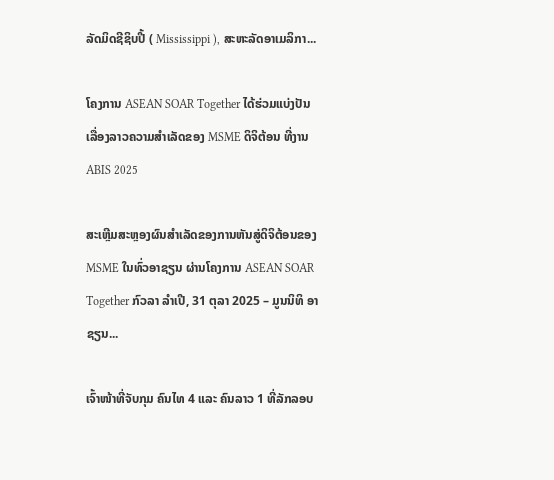ລັດມິດຊີຊິບປີ້ ( Mississippi ), ສະຫະລັດອາເມລິກາ...

ໂຄງການ ASEAN SOAR Together ໄດ້ຮ່ວມແບ່ງປັນເລື່ອງລາວຄວາມສໍາເລັດຂອງ MSME ດິຈິຕ້ອນ ທີ່ງານ ABIS 2025

ສະເຫຼີມສະຫຼອງຜົນສໍາເລັດຂອງການຫັນສູ່ດິຈິຕ້ອນຂອງ MSME ໃນທົ່ວອາຊຽນ ຜ່ານໂຄງການ ASEAN SOAR Together ກົວລາ ລໍາເປີ, 31 ຕຸລາ 2025 – ມູນນິທິ ອາຊຽນ...

ເຈົ້າໜ້າທີ່ຈັບກຸມ ຄົນໄທ 4 ແລະ ຄົນລາວ 1 ທີ່ລັກລອບ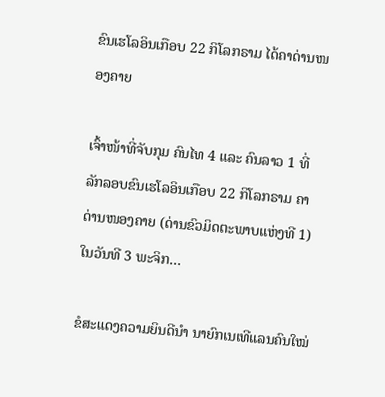ຂົນເຮໂລອິນເກືອບ 22 ກິໂລກຣາມ ໄດ້ຄາດ່ານໜອງຄາຍ

ເຈົ້າໜ້າທີ່ຈັບກຸມ ຄົນໄທ 4 ແລະ ຄົນລາວ 1 ທີ່ລັກລອບຂົນເຮໂລອິນເກືອບ 22 ກິໂລກຣາມ ຄາດ່ານໜອງຄາຍ (ດ່ານຂົວມິດຕະພາບແຫ່ງທີ 1) ໃນວັນທີ 3 ພະຈິກ...

ຂໍສະແດງຄວາມຍິນດີນຳ ນາຍົກເນເທີແລນຄົນໃໝ່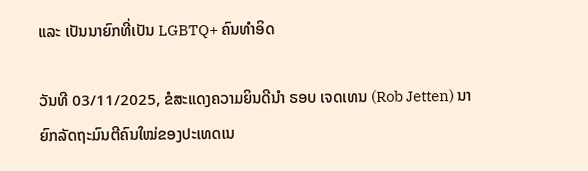ແລະ ເປັນນາຍົກທີ່ເປັນ LGBTQ+ ຄົນທຳອິດ

ວັນທີ 03/11/2025, ຂໍສະແດງຄວາມຍິນດີນຳ ຣອບ ເຈດເທນ (Rob Jetten) ນາຍົກລັດຖະມົນຕີຄົນໃໝ່ຂອງປະເທດເນ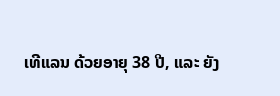ເທີແລນ ດ້ວຍອາຍຸ 38 ປີ, ແລະ ຍັງ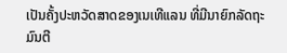ເປັນຄັ້ງປະຫວັດສາດຂອງເນເທີແລນ ທີ່ມີນາຍົກລັດຖະມົນຕີ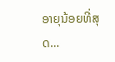ອາຍຸນ້ອຍທີ່ສຸດ...